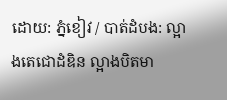ដោយ: ភ្នំខៀវ / បាត់ដំបង: ល្អាងតេជោដំឌិន ល្អាងបិតមា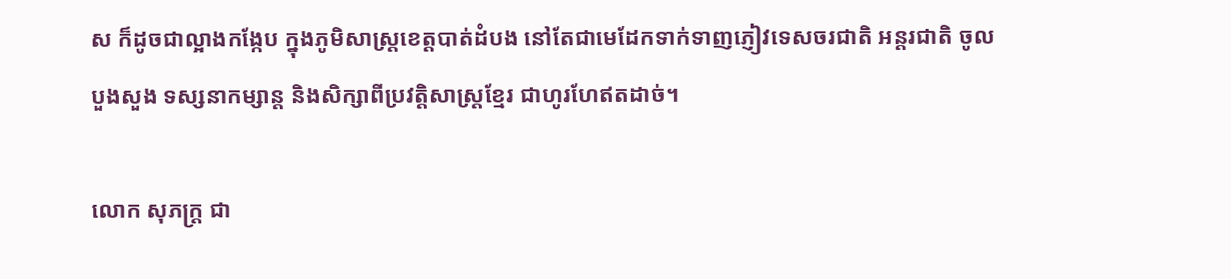ស ក៏ដូចជាល្អាងកង្កែប ក្នុងភូមិសាស្ត្រខេត្តបាត់ដំបង នៅតែជាមេដែកទាក់ទាញភ្ញៀវទេសចរជាតិ អន្តរជាតិ ចូលបួងសួង ទស្សនាកម្សាន្ត និងសិក្សាពីប្រវត្តិសាស្ត្រខ្មែរ ជាហូរហែឥតដាច់។

លោក សុភក្ត្រ ជា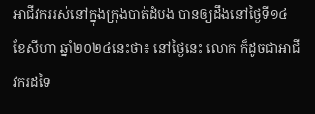អាជីវកររស់នៅក្នុងក្រុងបាត់ដំបង បានឲ្យដឹងនៅថ្ងៃទី១៤ ខែសីហា ឆ្នាំ២០២៤នេះថា៖ នៅថ្ងៃនេះ លោក ក៏ដូចជាអាជីវករដទៃ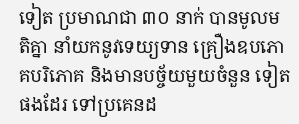ទៀត ប្រមាណជា ៣០ នាក់ បានមូលមតិគ្នា នាំយកនូវទេយ្យទាន គ្រឿងឧបភោគបរិភោគ និងមានបច្ច័យមួយចំនួន ទៀតផងដែរ ទៅប្រគេនដ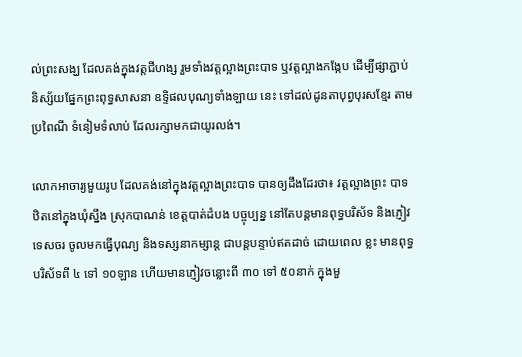ល់ព្រះសង្ឃ ដែលគង់ក្នុងវត្តជីហង្ស រួមទាំងវត្តល្អាងព្រះបាទ ឬវត្តល្អាងកង្កែប ដើម្បីផ្សាភ្ជាប់និស្ស័យផ្នែកព្រះពុទ្ធសាសនា ឧទ្ទិផលបុណ្យទាំងឡាយ នេះ ទៅដល់ដូនតាបុព្វបុរសខ្មែរ តាមប្រពៃណី ទំនៀមទំលាប់ ដែលរក្សាមកជាយូរលង់។

លោកអាចារ្យមួយរូប ដែលគង់នៅក្នុងវត្តល្អាងព្រះបាទ បានឲ្យដឹងដែរថា៖ វត្តល្អាងព្រះ បាទ ឋិតនៅក្នុងឃុំស្នឹង ស្រុកបាណន់ ខេត្តបាត់ដំបង បច្ចុប្បន្ន នៅតែបន្តមានពុទ្ធបរិស័ទ និងភ្ញៀវទេសចរ ចូលមកធ្វើបុណ្យ និងទស្សនាកម្សាន្ត ជាបន្តបន្ទាប់ឥតដាច់ ដោយពេល ខ្លះ មានពុទ្ធបរិស័ទពី ៤ ទៅ ១០ឡាន ហើយមានភ្ញៀវចន្លោះពី ៣០ ទៅ ៥០នាក់ ក្នុងមួ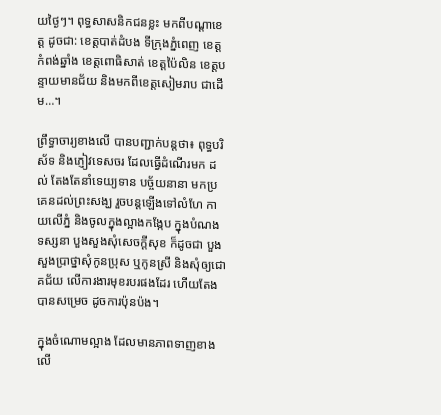យថ្ងៃៗ។ ពុទ្ធសាសនិកជនខ្លះ មកពីបណ្តាខេត្ត ដូចជា: ខេត្តបាត់ដំបង ទីក្រុងភ្នំពេញ ខេត្តកំពង់ឆ្នាំង ខេត្តពោធិសាត់ ខេត្តប៉ៃលិន ខេត្តបន្ទាយមានជ័យ និងមកពីខេត្តសៀមរាប ជាដើម…។

ព្រឹទ្ធាចារ្យខាងលើ បានបញ្ជាក់បន្តថា៖ ពុទ្ធបរិស័ទ និងភ្ញៀវទេសចរ ដែលធ្វើដំណើរមក ដល់ តែងតែនាំទេយ្យទាន បច្ច័យនានា មកប្រគេនដល់ព្រះសង្ឃ រួចបន្តឡើងទៅលំហែ កាយលើភ្នំ និងចូលក្នុងល្អាងកង្កែប ក្នុងបំណងទស្សនា បួងសួងសុំសេចក្តីសុខ ក៏ដូចជា បួងសួងប្រាថ្នាសុំកូនប្រុស ឬកូនស្រី និងសុំឲ្យជោគជ័យ លើការងារមុខរបរផងដែរ ហើយតែងបានសម្រេច ដូចការប៉ុនប៉ង។

ក្នុងចំណោមល្អាង ដែលមានភាពទាញខាងលើ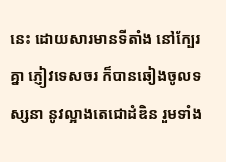នេះ ដោយសារមានទីតាំង នៅក្បែរគ្នា ភ្ញៀវទេសចរ ក៏បានឆៀងចូលទស្សនា នូវល្អាងតេជោដំឌិន រួមទាំង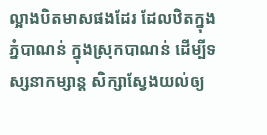ល្អាងបិតមាសផងដែរ ដែលឋិតក្នុងភ្នំបាណន់ ក្នុងស្រុកបាណន់ ដើម្បីទស្សនាកម្សាន្ត សិក្សាស្វែងយល់ឲ្យ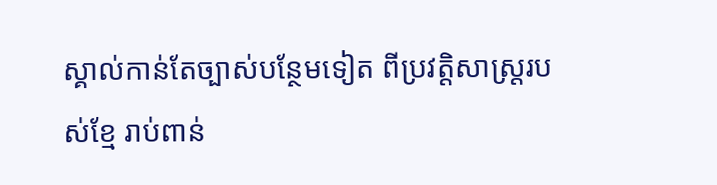ស្គាល់កាន់តែច្បាស់បន្ថែមទៀត ពីប្រវត្តិសាស្ត្ររបស់ខ្មែ រាប់ពាន់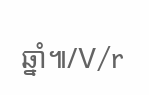ឆ្នាំ៕/V/r